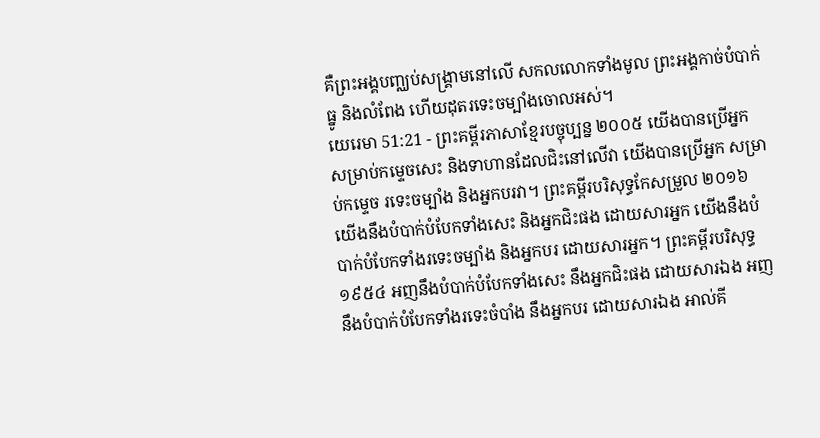គឺព្រះអង្គបញ្ឈប់សង្គ្រាមនៅលើ សកលលោកទាំងមូល ព្រះអង្គកាច់បំបាក់ធ្នូ និងលំពែង ហើយដុតរទេះចម្បាំងចោលអស់។
យេរេមា 51:21 - ព្រះគម្ពីរភាសាខ្មែរបច្ចុប្បន្ន ២០០៥ យើងបានប្រើអ្នកសម្រាប់កម្ទេចសេះ និងទាហានដែលជិះនៅលើវា យើងបានប្រើអ្នក សម្រាប់កម្ទេច រទេះចម្បាំង និងអ្នកបរវា។ ព្រះគម្ពីរបរិសុទ្ធកែសម្រួល ២០១៦ យើងនឹងបំបាក់បំបែកទាំងសេះ និងអ្នកជិះផង ដោយសារអ្នក យើងនឹងបំបាក់បំបែកទាំងរទេះចម្បាំង និងអ្នកបរ ដោយសារអ្នក។ ព្រះគម្ពីរបរិសុទ្ធ ១៩៥៤ អញនឹងបំបាក់បំបែកទាំងសេះ នឹងអ្នកជិះផង ដោយសារឯង អញនឹងបំបាក់បំបែកទាំងរទេះចំបាំង នឹងអ្នកបរ ដោយសារឯង អាល់គី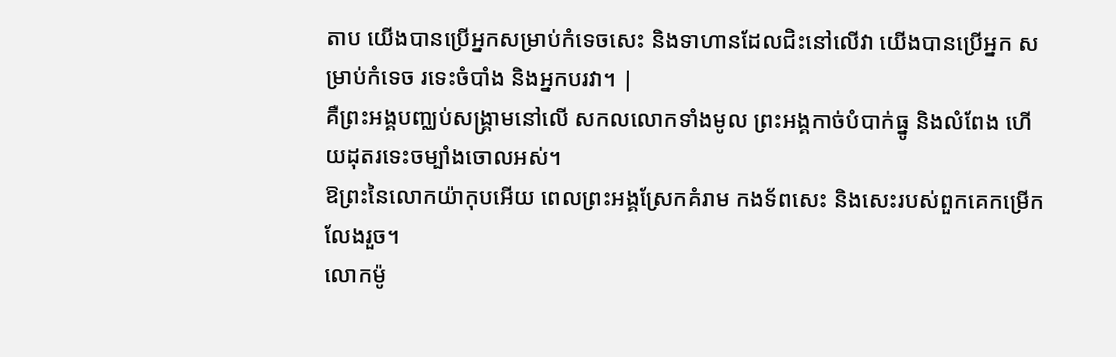តាប យើងបានប្រើអ្នកសម្រាប់កំទេចសេះ និងទាហានដែលជិះនៅលើវា យើងបានប្រើអ្នក សម្រាប់កំទេច រទេះចំបាំង និងអ្នកបរវា។ |
គឺព្រះអង្គបញ្ឈប់សង្គ្រាមនៅលើ សកលលោកទាំងមូល ព្រះអង្គកាច់បំបាក់ធ្នូ និងលំពែង ហើយដុតរទេះចម្បាំងចោលអស់។
ឱព្រះនៃលោកយ៉ាកុបអើយ ពេលព្រះអង្គស្រែកគំរាម កងទ័ពសេះ និងសេះរបស់ពួកគេកម្រើកលែងរួច។
លោកម៉ូ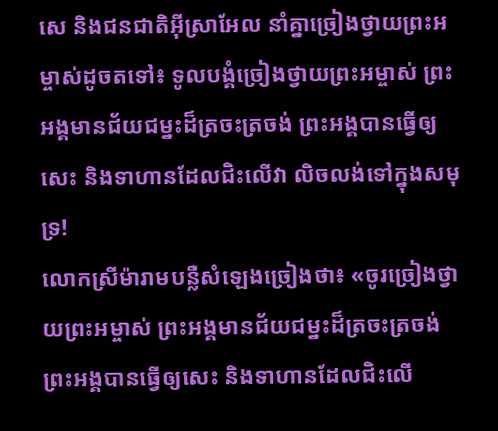សេ និងជនជាតិអ៊ីស្រាអែល នាំគ្នាច្រៀងថ្វាយព្រះអម្ចាស់ដូចតទៅ៖ ទូលបង្គំច្រៀងថ្វាយព្រះអម្ចាស់ ព្រះអង្គមានជ័យជម្នះដ៏ត្រចះត្រចង់ ព្រះអង្គបានធ្វើឲ្យសេះ និងទាហានដែលជិះលើវា លិចលង់ទៅក្នុងសមុទ្រ!
លោកស្រីម៉ារាមបន្លឺសំឡេងច្រៀងថា៖ «ចូរច្រៀងថ្វាយព្រះអម្ចាស់ ព្រះអង្គមានជ័យជម្នះដ៏ត្រចះត្រចង់ ព្រះអង្គបានធ្វើឲ្យសេះ និងទាហានដែលជិះលើ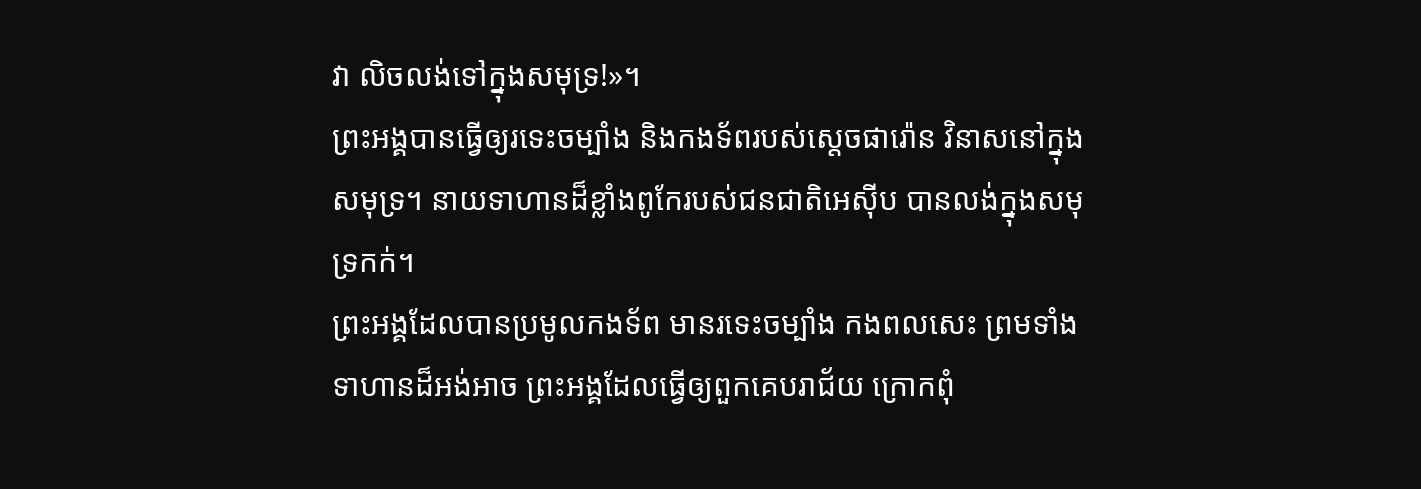វា លិចលង់ទៅក្នុងសមុទ្រ!»។
ព្រះអង្គបានធ្វើឲ្យរទេះចម្បាំង និងកងទ័ពរបស់ស្ដេចផារ៉ោន វិនាសនៅក្នុងសមុទ្រ។ នាយទាហានដ៏ខ្លាំងពូកែរបស់ជនជាតិអេស៊ីប បានលង់ក្នុងសមុទ្រកក់។
ព្រះអង្គដែលបានប្រមូលកងទ័ព មានរទេះចម្បាំង កងពលសេះ ព្រមទាំងទាហានដ៏អង់អាច ព្រះអង្គដែលធ្វើឲ្យពួកគេបរាជ័យ ក្រោកពុំ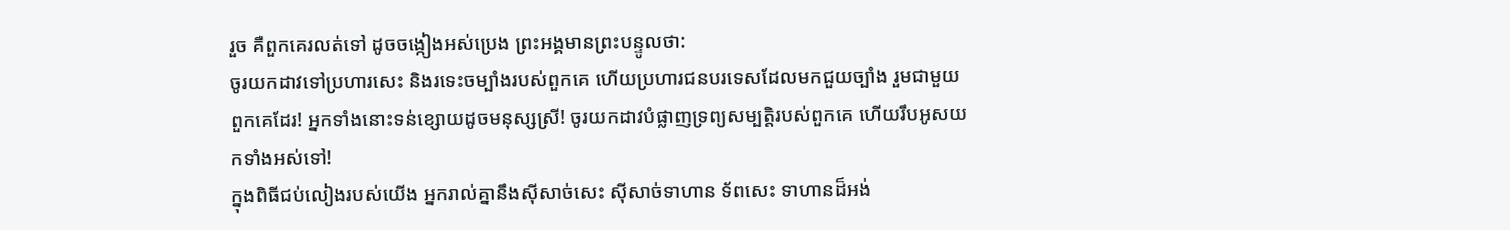រួច គឺពួកគេរលត់ទៅ ដូចចង្កៀងអស់ប្រេង ព្រះអង្គមានព្រះបន្ទូលថា:
ចូរយកដាវទៅប្រហារសេះ និងរទេះចម្បាំងរបស់ពួកគេ ហើយប្រហារជនបរទេសដែលមកជួយច្បាំង រួមជាមួយពួកគេដែរ! អ្នកទាំងនោះទន់ខ្សោយដូចមនុស្សស្រី! ចូរយកដាវបំផ្លាញទ្រព្យសម្បត្តិរបស់ពួកគេ ហើយរឹបអូសយកទាំងអស់ទៅ!
ក្នុងពិធីជប់លៀងរបស់យើង អ្នករាល់គ្នានឹងស៊ីសាច់សេះ ស៊ីសាច់ទាហាន ទ័ពសេះ ទាហានដ៏អង់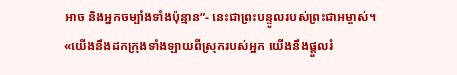អាច និងអ្នកចម្បាំងទាំងប៉ុន្មាន”- នេះជាព្រះបន្ទូលរបស់ព្រះជាអម្ចាស់។
«យើងនឹងដកក្រុងទាំងឡាយពីស្រុករបស់អ្នក យើងនឹងផ្ដួលរំ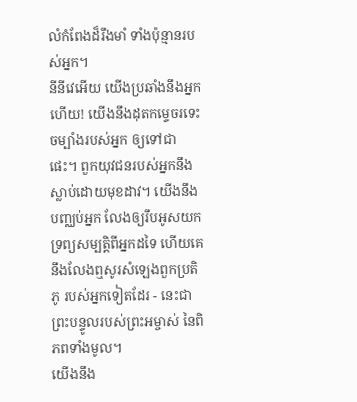លំកំពែងដ៏រឹងមាំ ទាំងប៉ុន្មានរបស់អ្នក។
នីនីវេអើយ យើងប្រឆាំងនឹងអ្នកហើយ! យើងនឹងដុតកម្ទេចរទេះចម្បាំងរបស់អ្នក ឲ្យទៅជាផេះ។ ពួកយុវជនរបស់អ្នកនឹងស្លាប់ដោយមុខដាវ។ យើងនឹងបញ្ឈប់អ្នក លែងឲ្យរឹបអូសយក ទ្រព្យសម្បត្តិពីអ្នកដទៃ ហើយគេនឹងលែងឮសូរសំឡេងពួកប្រតិភូ របស់អ្នកទៀតដែរ - នេះជាព្រះបន្ទូលរបស់ព្រះអម្ចាស់ នៃពិភពទាំងមូល។
យើងនឹង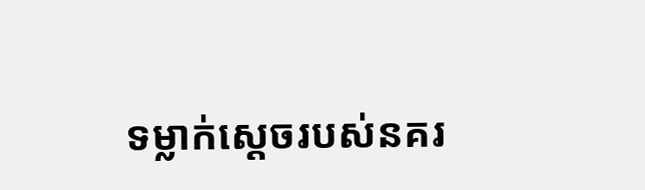ទម្លាក់ស្ដេចរបស់នគរ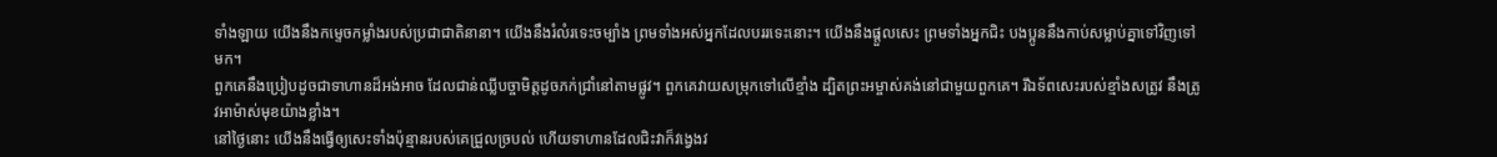ទាំងឡាយ យើងនឹងកម្ទេចកម្លាំងរបស់ប្រជាជាតិនានា។ យើងនឹងរំលំរទេះចម្បាំង ព្រមទាំងអស់អ្នកដែលបររទេះនោះ។ យើងនឹងផ្ដួលសេះ ព្រមទាំងអ្នកជិះ បងប្អូននឹងកាប់សម្លាប់គ្នាទៅវិញទៅមក។
ពួកគេនឹងប្រៀបដូចជាទាហានដ៏អង់អាច ដែលជាន់ឈ្លីបច្ចាមិត្តដូចភក់ជ្រាំនៅតាមផ្លូវ។ ពួកគេវាយសម្រុកទៅលើខ្មាំង ដ្បិតព្រះអម្ចាស់គង់នៅជាមួយពួកគេ។ រីឯទ័ពសេះរបស់ខ្មាំងសត្រូវ នឹងត្រូវអាម៉ាស់មុខយ៉ាងខ្លាំង។
នៅថ្ងៃនោះ យើងនឹងធ្វើឲ្យសេះទាំងប៉ុន្មានរបស់គេជ្រួលច្របល់ ហើយទាហានដែលជិះវាក៏វង្វេងវ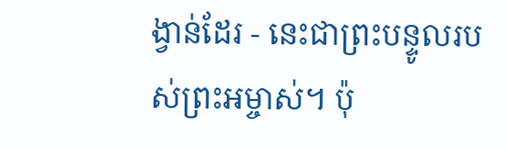ង្វាន់ដែរ - នេះជាព្រះបន្ទូលរបស់ព្រះអម្ចាស់។ ប៉ុ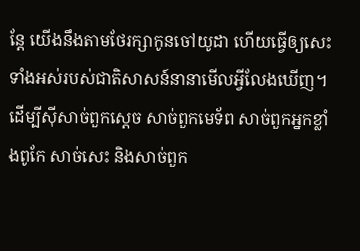ន្តែ យើងនឹងតាមថែរក្សាកូនចៅយូដា ហើយធ្វើឲ្យសេះទាំងអស់របស់ជាតិសាសន៍នានាមើលអ្វីលែងឃើញ។
ដើម្បីស៊ីសាច់ពួកស្ដេច សាច់ពួកមេទ័ព សាច់ពួកអ្នកខ្លាំងពូកែ សាច់សេះ និងសាច់ពួក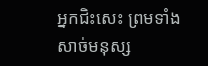អ្នកជិះសេះ ព្រមទាំងសាច់មនុស្ស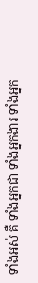ទាំងអស់ គឺ ទាំងអ្នកជា ទាំងអ្នកងារ ទាំងអ្នក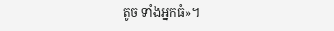តូច ទាំងអ្នកធំ»។